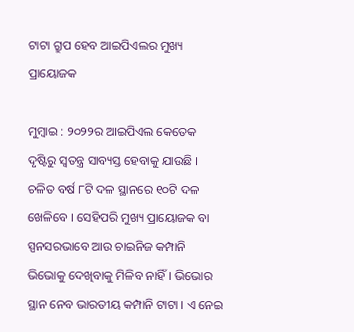ଟାଟା ଗ୍ରୁପ ହେବ ଆଇପିଏଲର ମୁଖ୍ୟ ପ୍ରାୟୋଜକ

ମୁମ୍ବାଇ : ୨୦୨୨ର ଆଇପିଏଲ କେତେକ ଦୃଷ୍ଟିରୁ ସ୍ବତନ୍ତ୍ର ସାବ୍ୟସ୍ତ ହେବାକୁ ଯାଉଛି । ଚଳିତ ବର୍ଷ ୮ଟି ଦଳ ସ୍ଥାନରେ ୧୦ଟି ଦଳ ଖେଳିବେ । ସେହିପରି ମୁଖ୍ୟ ପ୍ରାୟୋଜକ ବା ସ୍ପନସରଭାବେ ଆଉ ଚାଇନିଜ କମ୍ପାନି ଭିଭୋକୁ ଦେଖିବାକୁ ମିଳିବ ନାହିଁ । ଭିଭୋର ସ୍ଥାନ ନେବ ଭାରତୀୟ କମ୍ପାନି ଟାଟା । ଏ ନେଇ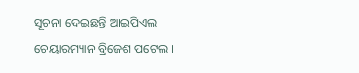ସୂଚନା ଦେଇଛନ୍ତି ଆଇପିଏଲ ଚେୟାରମ୍ୟାନ ବ୍ରିଜେଶ ପଟେଲ ।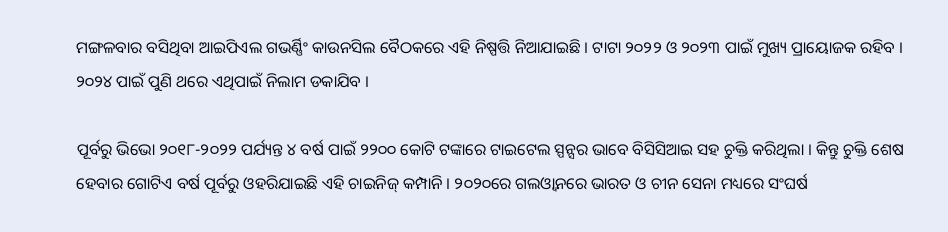ମଙ୍ଗଳବାର ବସିଥିବା ଆଇପିଏଲ ଗଭର୍ଣ୍ଣିଂ କାଉନସିଲ ବୈଠକରେ ଏହି ନିଷ୍ପତ୍ତି ନିଆଯାଇଛି । ଟାଟା ୨୦୨୨ ଓ ୨୦୨୩ ପାଇଁ ମୁଖ୍ୟ ପ୍ରାୟୋଜକ ରହିବ । ୨୦୨୪ ପାଇଁ ପୁଣି ଥରେ ଏଥିପାଇଁ ନିଲାମ ଡକାଯିବ ।

ପୂର୍ବରୁ ଭିଭୋ ୨୦୧୮-୨୦୨୨ ପର୍ଯ୍ୟନ୍ତ ୪ ବର୍ଷ ପାଇଁ ୨୨୦୦ କୋଟି ଟଙ୍କାରେ ଟାଇଟେଲ ସ୍ପନ୍ସର ଭାବେ ବିସିସିଆଇ ସହ ଚୁକ୍ତି କରିଥିଲା । କିନ୍ତୁ ଚୁକ୍ତି ଶେଷ ହେବାର ଗୋଟିଏ ବର୍ଷ ପୂର୍ବରୁ ଓହରିଯାଇଛି ଏହି ଚାଇନିଜ୍ କମ୍ପାନି । ୨୦୨୦ରେ ଗଲଓ୍ବାନରେ ଭାରତ ଓ ଚୀନ ସେନା ମଧ୍ୟରେ ସଂଘର୍ଷ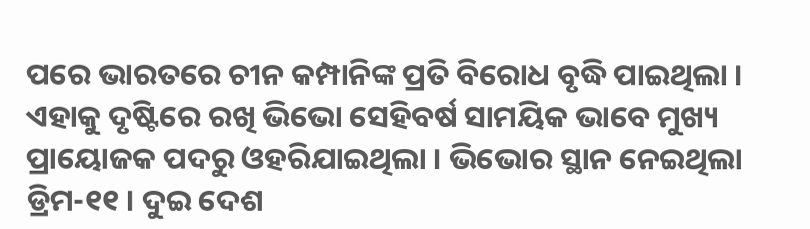ପରେ ଭାରତରେ ଚୀନ କମ୍ପାନିଙ୍କ ପ୍ରତି ବିରୋଧ ବୃଦ୍ଧି ପାଇଥିଲା । ଏହାକୁ ଦୃଷ୍ଟିରେ ରଖି ଭିଭୋ ସେହିବର୍ଷ ସାମୟିକ ଭାବେ ମୁଖ୍ୟ ପ୍ରାୟୋଜକ ପଦରୁ ଓହରିଯାଇଥିଲା । ଭିଭୋର ସ୍ଥାନ ନେଇଥିଲା ଡ୍ରିମ-୧୧ । ଦୁଇ ଦେଶ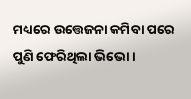ମଧ୍ୟରେ ଉତ୍ତେଜନା କମିବା ପରେ ପୁଣି ଫେରିଥିଲା ଭିଭୋ ।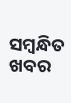ସମ୍ବନ୍ଧିତ ଖବର